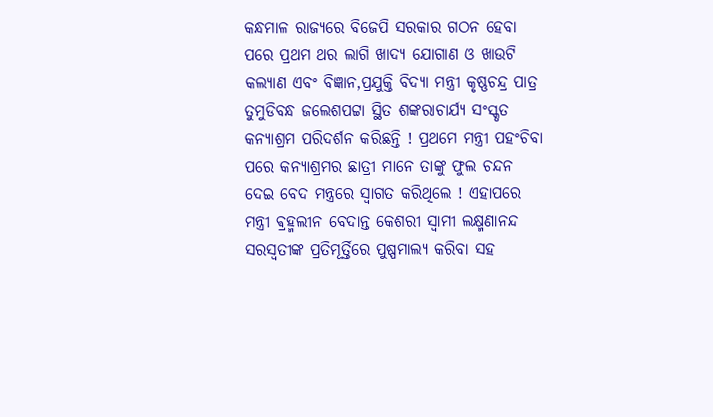କନ୍ଧମାଳ ରାଜ୍ୟରେ ବିଜେପି ସରକାର ଗଠନ ହେବା ପରେ ପ୍ରଥମ ଥର ଲାଗି ଖାଦ୍ୟ ଯୋଗାଣ ଓ ଖାଉଟି କଲ୍ୟାଣ ଏବଂ ବିଜ୍ଞାନ,ପ୍ରଯୁକ୍ତି ବିଦ୍ୟା ମନ୍ତ୍ରୀ କୃଷ୍ଣଚନ୍ଦ୍ର ପାତ୍ର ତୁମୁଡିବନ୍ଧ ଜଲେଶପଟ୍ଟା ସ୍ଥିତ ଶଙ୍କରାଚାର୍ଯ୍ୟ ସଂସ୍କୃତ କନ୍ୟାଶ୍ରମ ପରିଦର୍ଶନ କରିଛନ୍ତି ! ପ୍ରଥମେ ମନ୍ତ୍ରୀ ପହଂଚିବା ପରେ କନ୍ୟାଶ୍ରମର ଛାତ୍ରୀ ମାନେ ତାଙ୍କୁ ଫୁଲ ଚନ୍ଦନ ଦେଇ ବେଦ ମନ୍ତ୍ରରେ ସ୍ୱାଗତ କରିଥିଲେ ! ଏହାପରେ ମନ୍ତ୍ରୀ ଵ୍ରହ୍ମଲୀନ ବେଦାନ୍ତ କେଶରୀ ସ୍ୱାମୀ ଲକ୍ଷ୍ମଣାନନ୍ଦ ସରସ୍ୱତୀଙ୍କ ପ୍ରତିମୂର୍ତ୍ତିରେ ପୁଷ୍ପମାଲ୍ୟ କରିବା ସହ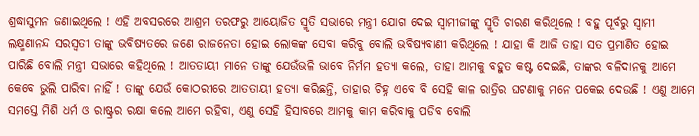ଶ୍ରଦ୍ଧାସୁମନ ଜଣାଇଥିଲେ ! ଏହି ଅବସରରେ ଆଶ୍ରମ ତରଫରୁ ଆୟୋଜିତ ସ୍ମୃତି ସଭାରେ ମନ୍ତ୍ରୀ ଯୋଗ ଦେଇ ସ୍ବାମୀଜୀଙ୍କୁ ସ୍ମୃତି ଚାରଣ କରିଥିଲେ ! ବହୁ ପୂର୍ବରୁ ସ୍ୱାମୀ ଲକ୍ଷ୍ମଣାନନ୍ଦ ସରସ୍ୱତୀ ତାଙ୍କୁ ଭବିଷ୍ୟତରେ ଜଣେ ରାଜନେତା ହୋଇ ଲୋକଙ୍କ ସେବା କରିବୁ ବୋଲି ଭବିଷ୍ୟବାଣୀ କରିଥିଲେ ! ଯାହା କି ଆଜି ତାହା ସତ ପ୍ରମାଣିତ ହୋଇ ପାରିଛି ବୋଲି ମନ୍ତ୍ରୀ ସଭାରେ କହିଥିଲେ ! ଆତତାୟୀ ମାନେ ତାଙ୍କୁ ଯେଉଁଭଳି ଭାବେ ନିର୍ମମ ହତ୍ୟା କଲେ, ତାହା ଆମକୁ ବହୁତ କଷ୍ଟ ଦେଇଛି, ତାଙ୍କର ବଳିଦାନକୁ ଆମେ କେବେ ଭୁଲି ପାରିବା ନାହିଁ ! ତାଙ୍କୁ ଯେଉଁ କୋଠରୀରେ ଆତତାୟୀ ହତ୍ୟା କରିଛନ୍ତି, ତାହାର ଚିହ୍ନ ଏବେ ବି ସେହି କାଳ ରାତ୍ରିର ଘଟଣାକୁ ମନେ ପକେଇ ଦେଉଛି ! ଏଣୁ ଆମେ ସମସ୍ତେ ମିଶି ଧର୍ମ ଓ ରାଷ୍ଟ୍ରର ରକ୍ଷା କଲେ ଆମେ ରହିବା, ଏଣୁ ସେହି ହିସାବରେ ଆମକୁ କାମ କରିବାକୁ ପଡିବ ବୋଲି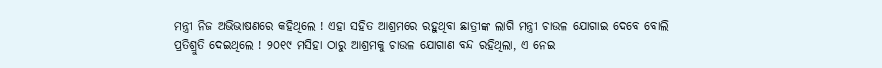ମନ୍ତ୍ରୀ ନିଜ ଅଭିଭାଷଣରେ କହିଥିଲେ ! ଏହା ସହିତ ଆଶ୍ରମରେ ରହୁଥିବା ଛାତ୍ରୀଙ୍କ ଲାଗି ମନ୍ତ୍ରୀ ଚାଉଳ ଯୋଗାଇ ଦେବେ ବୋଲି ପ୍ରତିଶ୍ରୁତି ଦେଇଥିଲେ ! ୨୦୧୯ ମସିହା ଠାରୁ ଆଶ୍ରମକୁ ଚାଉଳ ଯୋଗାଣ ବନ୍ଦ ରହିଥିଲା, ଏ ନେଇ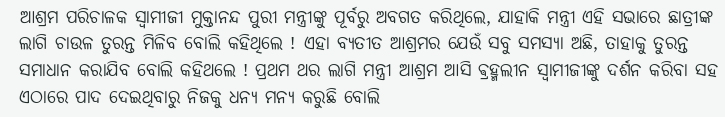ଆଶ୍ରମ ପରିଚାଳକ ସ୍ୱାମୀଜୀ ମୁକ୍ତାନନ୍ଦ ପୁରୀ ମନ୍ତ୍ରୀଙ୍କୁ ପୂର୍ବରୁ ଅବଗତ କରିଥିଲେ, ଯାହାକି ମନ୍ତ୍ରୀ ଏହି ସଭାରେ ଛାତ୍ରୀଙ୍କ ଲାଗି ଚାଉଳ ତୁରନ୍ତ ମିଳିବ ବୋଲି କହିଥିଲେ ! ଏହା ବ୍ୟତୀତ ଆଶ୍ରମର ଯେଉଁ ସବୁ ସମସ୍ୟା ଅଛି, ତାହାକୁ ତୁରନ୍ତ ସମାଧାନ କରାଯିବ ବୋଲି କହିଥଲେ ! ପ୍ରଥମ ଥର ଲାଗି ମନ୍ତ୍ରୀ ଆଶ୍ରମ ଆସି ଵ୍ରହ୍ମଲୀନ ସ୍ବାମୀଜୀଙ୍କୁ ଦର୍ଶନ କରିବା ସହ ଏଠାରେ ପାଦ ଦେଇଥିବାରୁ ନିଜକୁ ଧନ୍ୟ ମନ୍ୟ କରୁଛି ବୋଲି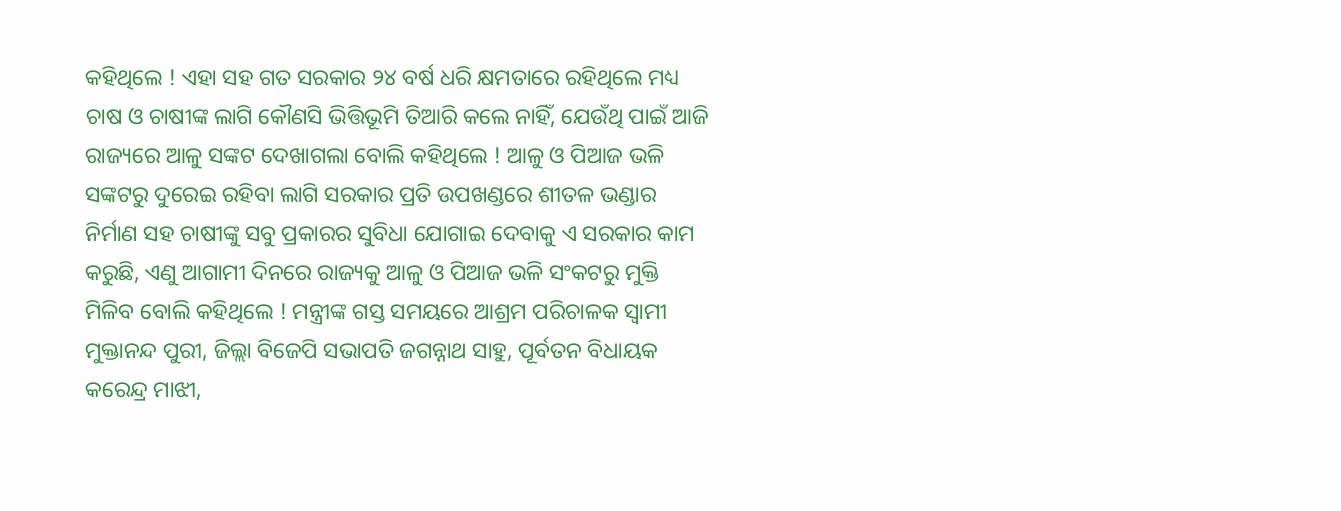କହିଥିଲେ ! ଏହା ସହ ଗତ ସରକାର ୨୪ ବର୍ଷ ଧରି କ୍ଷମତାରେ ରହିଥିଲେ ମଧ୍ୟ ଚାଷ ଓ ଚାଷୀଙ୍କ ଲାଗି କୌଣସି ଭିତ୍ତିଭୂମି ତିଆରି କଲେ ନାହିଁ, ଯେଉଁଥି ପାଇଁ ଆଜି ରାଜ୍ୟରେ ଆଳୁ ସଙ୍କଟ ଦେଖାଗଲା ବୋଲି କହିଥିଲେ ! ଆଳୁ ଓ ପିଆଜ ଭଳି ସଙ୍କଟରୁ ଦୁରେଇ ରହିବା ଲାଗି ସରକାର ପ୍ରତି ଉପଖଣ୍ଡରେ ଶୀତଳ ଭଣ୍ଡାର ନିର୍ମାଣ ସହ ଚାଷୀଙ୍କୁ ସବୁ ପ୍ରକାରର ସୁବିଧା ଯୋଗାଇ ଦେବାକୁ ଏ ସରକାର କାମ କରୁଛି, ଏଣୁ ଆଗାମୀ ଦିନରେ ରାଜ୍ୟକୁ ଆଳୁ ଓ ପିଆଜ ଭଳି ସଂକଟରୁ ମୁକ୍ତି ମିଳିବ ବୋଲି କହିଥିଲେ ! ମନ୍ତ୍ରୀଙ୍କ ଗସ୍ତ ସମୟରେ ଆଶ୍ରମ ପରିଚାଳକ ସ୍ୱାମୀ ମୁକ୍ତାନନ୍ଦ ପୁରୀ, ଜିଲ୍ଲା ବିଜେପି ସଭାପତି ଜଗନ୍ନାଥ ସାହୁ, ପୂର୍ବତନ ବିଧାୟକ କରେନ୍ଦ୍ର ମାଝୀ,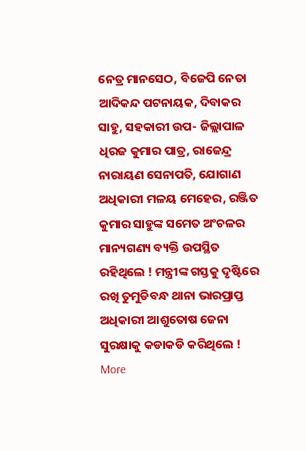ନେତ୍ର ମାନସେଠ, ବିଜେପି ନେତା ଆଦିକନ୍ଦ ପଟନାୟକ, ଦିବାକର ସାହୁ, ସହକାରୀ ଉପ- ଜିଲ୍ଲାପାଳ ଧିରଜ କୁମାର ପାତ୍ର, ରାଜେନ୍ଦ୍ର ନାରାୟଣ ସେନାପତି, ଯୋଗାଣ ଅଧିକାରୀ ମଳୟ ମେହେର, ରଞ୍ଜିତ କୁମାର ସାହୁଙ୍କ ସମେତ ଅଂଚଳର ମାନ୍ୟଗଣ୍ୟ ବ୍ୟକ୍ତି ଉପସ୍ଥିତ ରହିଥିଲେ ! ମନ୍ତ୍ରୀଙ୍କ ଗସ୍ତକୁ ଦୃଷ୍ଟିରେ ରଖି ତୁମୁଡିବନ୍ଧ ଥାନା ଭାରପ୍ରାପ୍ତ ଅଧିକାରୀ ଆଶୁତୋଷ ଜେନା ସୁରକ୍ଷାକୁ କଡାକଡି କରିଥିଲେ !
More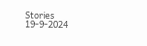Stories
19-9-2024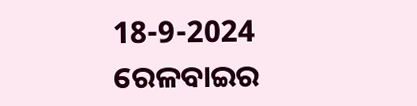18-9-2024
ରେଳବାଇର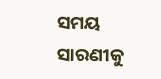ସମୟ ସାରଣୀକୁ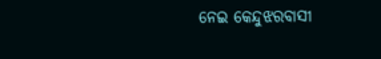ନେଇ କେନ୍ଦୁଝରବାସୀ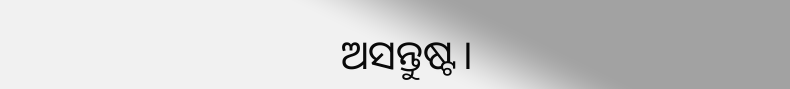ଅସନ୍ତୁଷ୍ଟ।